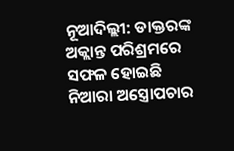ନୂଆଦିଲ୍ଲୀ: ଡାକ୍ତରଙ୍କ ଅକ୍ଲାନ୍ତ ପରିଶ୍ରମରେ ସଫଳ ହୋଇଛି ନିଆରା ଅସ୍ତ୍ରୋପଚାର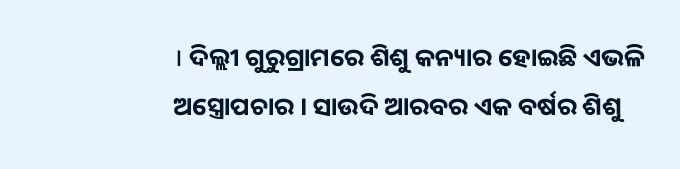। ଦିଲ୍ଲୀ ଗୁରୁଗ୍ରାମରେ ଶିଶୁ କନ୍ୟାର ହୋଇଛି ଏଭଳି ଅସ୍ତ୍ରୋପଚାର । ସାଉଦି ଆରବର ଏକ ବର୍ଷର ଶିଶୁ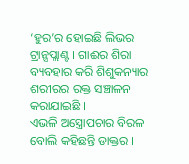‘ହୁର’ର ହୋଇଛି ଲିଭର ଟ୍ରାନ୍ସପ୍ଲାଣ୍ଟ । ଗାଈର ଶିରା ବ୍ୟବହାର କରି ଶିଶୁକନ୍ୟାର ଶରୀରର ରକ୍ତ ସଞ୍ଚାଳନ କରାଯାଇଛି ।
ଏଭଳି ଅସ୍ତ୍ରୋପଚାର ବିରଳ ବୋଲି କହିଛନ୍ତି ଡାକ୍ତର ।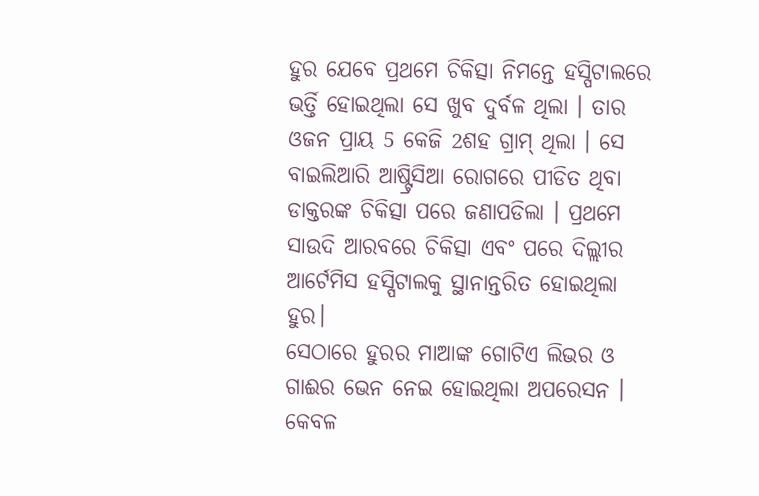ହୁର ଯେବେ ପ୍ରଥମେ ଚିକିତ୍ସା ନିମନ୍ତେ ହସ୍ପିଟାଲରେ ଭର୍ତ୍ତି ହୋଇଥିଲା ସେ ଖୁବ ଦୁର୍ବଳ ଥିଲା । ତାର ଓଜନ ପ୍ରାୟ 5 କେଜି 2ଶହ ଗ୍ରାମ୍ ଥିଲା । ସେ ବାଇଲିଆରି ଆଷ୍ଟ୍ରିସିଆ ରୋଗରେ ପୀଡିତ ଥିବା ଡାକ୍ତରଙ୍କ ଚିକିତ୍ସା ପରେ ଜଣାପଡିଲା । ପ୍ରଥମେ ସାଉଦି ଆରବରେ ଚିକିତ୍ସା ଏବଂ ପରେ ଦିଲ୍ଲୀର ଆର୍ଟେମିସ ହସ୍ପିଟାଲକୁ ସ୍ଥାନାନ୍ତରିତ ହୋଇଥିଲା ହୁର।
ସେଠାରେ ହୁରର ମାଆଙ୍କ ଗୋଟିଏ ଲିଭର ଓ ଗାଈର ଭେନ ନେଇ ହୋଇଥିଲା ଅପରେସନ । କେବଳ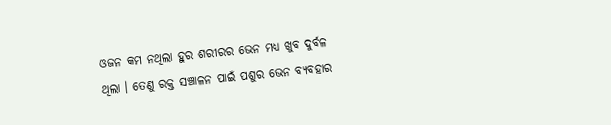ଓଜନ କମ ନଥିଲା ହୁର ଶରୀରର ଭେନ ମଧ୍ୟ ଖୁବ ଦୁର୍ବଳ ଥିଲା । ତେଣୁ ରକ୍ତ ସଞ୍ଚାଳନ ପାଇଁ ପଶୁର ଭେନ ବ୍ୟବହାର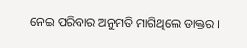ନେଇ ପରିବାର ଅନୁମତି ମାଗିଥିଲେ ଡାକ୍ତର ।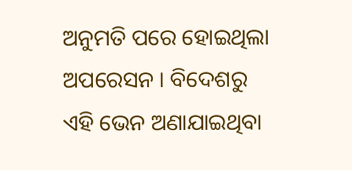ଅନୁମତି ପରେ ହୋଇଥିଲା ଅପରେସନ । ବିଦେଶରୁ ଏହି ଭେନ ଅଣାଯାଇଥିବା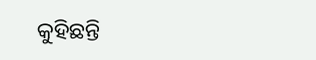କୁହିଛନ୍ତି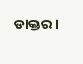ଡାକ୍ତର ।